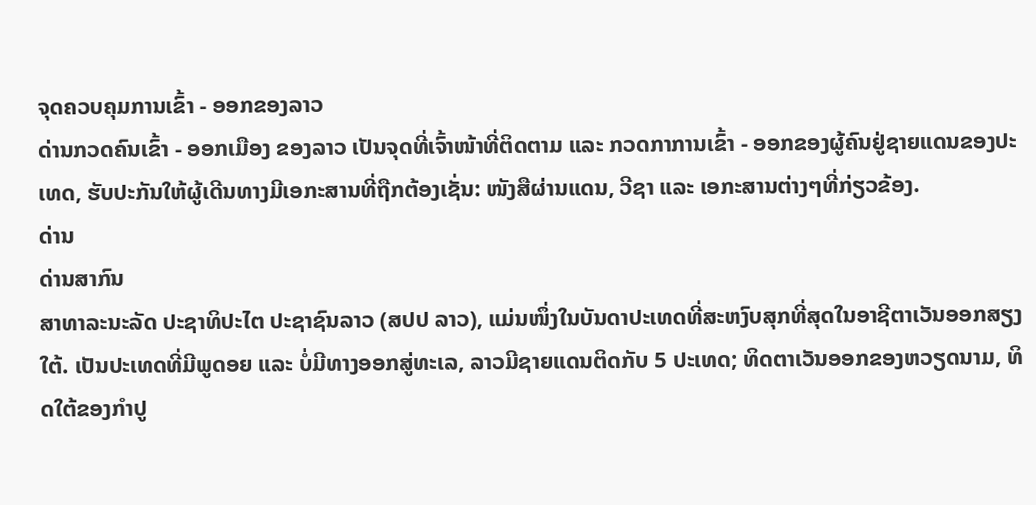ຈຸດຄວບຄຸມການເຂົ້າ - ອອກຂອງລາວ
ດ່ານກວດຄົນເຂົ້າ - ອອກເມືອງ ຂອງລາວ ເປັນຈຸດທີ່ເຈົ້າໜ້າທີ່ຕິດຕາມ ແລະ ກວດກາການເຂົ້າ - ອອກຂອງຜູ້ຄົນຢູ່ຊາຍແດນຂອງປະເທດ, ຮັບປະກັນໃຫ້ຜູ້ເດີນທາງມີເອກະສານທີ່ຖືກຕ້ອງເຊັ່ນ: ໜັງສືຜ່ານແດນ, ວີຊາ ແລະ ເອກະສານຕ່າງໆທີ່ກ່ຽວຂ້ອງ.
ດ່ານ
ດ່ານສາກົນ
ສາທາລະນະລັດ ປະຊາທິປະໄຕ ປະຊາຊົນລາວ (ສປປ ລາວ), ແມ່ນໜຶ່ງໃນບັນດາປະເທດທີ່ສະຫງົບສຸກທີ່ສຸດໃນອາຊີຕາເວັນອອກສຽງໃຕ້. ເປັນປະເທດທີ່ມີພູດອຍ ແລະ ບໍ່ມີທາງອອກສູ່ທະເລ, ລາວມີຊາຍແດນຕິດກັບ 5 ປະເທດ; ທິດຕາເວັນອອກຂອງຫວຽດນາມ, ທິດໃຕ້ຂອງກຳປູ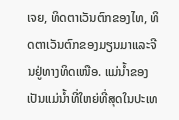ເຈຍ, ທິດຕາເວັນຕົກຂອງໄທ, ທິດຕາເວັນຕົກຂອງມຽນມາແລະຈີນຢູ່ທາງທິດເໜືອ. ແມ່ນໍ້າຂອງ ເປັນແມ່ນໍ້າທີ່ໃຫຍ່ທີ່ສຸດໃນປະເທ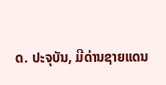ດ. ປະຈຸບັນ, ມີດ່ານຊາຍແດນ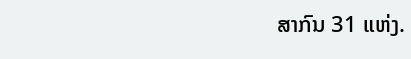ສາກົນ 31 ແຫ່ງ.